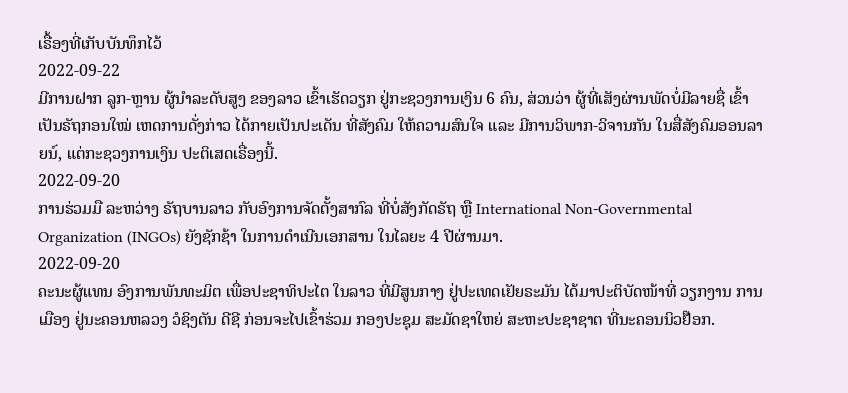ເຣື້ອງທີ່ເກັບບັນທຶກໄວ້
2022-09-22
ມີການຝາກ ລູກ-ຫຼານ ຜູ້ນຳລະດັບສູງ ຂອງລາວ ເຂົ້າເຮັດວຽກ ຢູ່ກະຊວງການເງິນ 6 ຄົນ, ສ່ວນວ່າ ຜູ້ທີ່ເສັງຜ່ານພັດບໍ່ມີລາຍຊື່ ເຂົ້າເປັນຣັຖກອນໃໝ່ ເຫດການດັ່ງກ່າວ ໄດ້ກາຍເປັນປະເດັນ ທີ່ສັງຄົມ ໃຫ້ຄວາມສົນໃຈ ແລະ ມີການວິພາກ-ວິຈານກັນ ໃນສື່ສັງຄົມອອນລາຍນ໌, ແຕ່ກະຊວງການເງິນ ປະຕິເສດເຣື່ອງນີ້.
2022-09-20
ການຮ່ວມມື ລະຫວ່າງ ຣັຖບານລາວ ກັບອົງການຈັດຕັ້ງສາກົລ ທີ່ບໍ່ສັງກັດຣັຖ ຫຼື International Non-Governmental Organization (INGOs) ຍັງຊັກຊ້າ ໃນການດຳເນີນເອກສານ ໃນໄລຍະ 4 ປີຜ່ານມາ.
2022-09-20
ຄະນະຜູ້ແທນ ອົງການພັນທະມິຕ ເພື່ອປະຊາທິປະໄຕ ໃນລາວ ທີ່ມີສູນກາງ ຢູ່ປະເທດເຢັຍຣະມັນ ໄດ້ມາປະຕິບັດໜ້າທີ່ ວຽກງານ ການເມືອງ ຢູ່ນະຄອນຫລວງ ວໍຊິງຕັນ ດີຊີ ກ່ອນຈະໄປເຂົ້າຮ່ວມ ກອງປະຊຸມ ສະມັດຊາໃຫຍ່ ສະຫະປະຊາຊາຕ ທີ່ນະຄອນນິວຢ໊ອກ.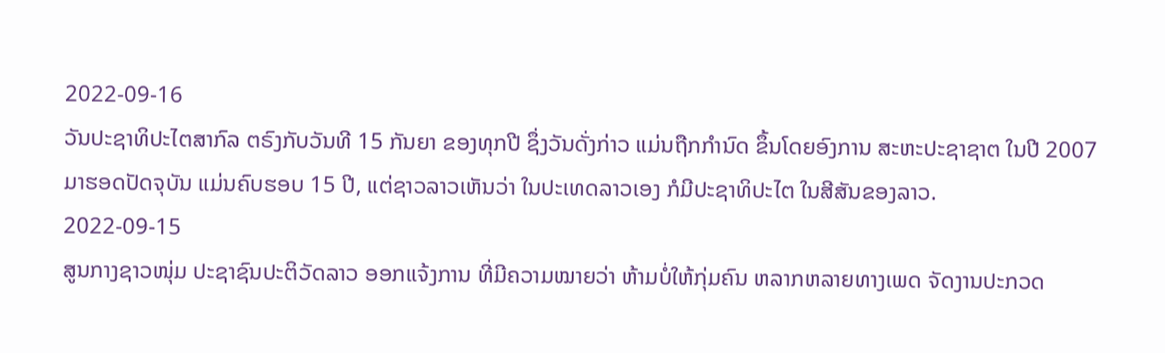2022-09-16
ວັນປະຊາທິປະໄຕສາກົລ ຕຣົງກັບວັນທີ 15 ກັນຍາ ຂອງທຸກປີ ຊຶ່ງວັນດັ່ງກ່າວ ແມ່ນຖືກກຳນົດ ຂຶ້ນໂດຍອົງການ ສະຫະປະຊາຊາຕ ໃນປີ 2007 ມາຮອດປັດຈຸບັນ ແມ່ນຄົບຮອບ 15 ປີ, ແຕ່ຊາວລາວເຫັນວ່າ ໃນປະເທດລາວເອງ ກໍມີປະຊາທິປະໄຕ ໃນສີສັນຂອງລາວ.
2022-09-15
ສູນກາງຊາວໜຸ່ມ ປະຊາຊົນປະຕິວັດລາວ ອອກແຈ້ງການ ທີ່ມີຄວາມໝາຍວ່າ ຫ້າມບໍ່ໃຫ້ກຸ່ມຄົນ ຫລາກຫລາຍທາງເພດ ຈັດງານປະກວດ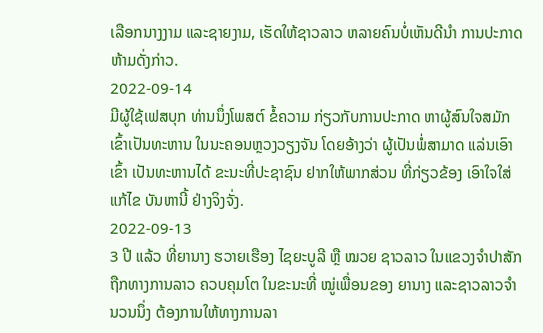ເລືອກນາງງາມ ແລະຊາຍງາມ, ເຮັດໃຫ້ຊາວລາວ ຫລາຍຄົນບໍ່ເຫັນດີນໍາ ການປະກາດຫ້າມດັ່ງກ່າວ.
2022-09-14
ມີຜູ້ໃຊ້ເຟສບຸກ ທ່ານນຶ່ງໂພສຕ໌ ຂໍ້ຄວາມ ກ່ຽວກັບການປະກາດ ຫາຜູ້ສົນໃຈສມັກ ເຂົ້າເປັນທະຫານ ໃນນະຄອນຫຼວງວຽງຈັນ ໂດຍອ້າງວ່າ ຜູ້ເປັນພໍ່ສາມາດ ແລ່ນເອົາເຂົ້າ ເປັນທະຫານໄດ້ ຂະນະທີ່ປະຊາຊົນ ຢາກໃຫ້ພາກສ່ວນ ທີ່ກ່ຽວຂ້ອງ ເອົາໃຈໃສ່ແກ້ໄຂ ບັນຫານີ້ ຢ່າງຈິງຈັ່ງ.
2022-09-13
3 ປີ ແລ້ວ ທີ່ຍານາງ ຮວາຍເຮືອງ ໄຊຍະບູລີ ຫຼື ໝວຍ ຊາວລາວ ໃນແຂວງຈໍາປາສັກ ຖືກທາງການລາວ ຄວບຄຸມໂຕ ໃນຂະນະທີ່ ໝູ່ເພື່ອນຂອງ ຍານາງ ແລະຊາວລາວຈໍານວນນຶ່ງ ຕ້ອງການໃຫ້ທາງການລາ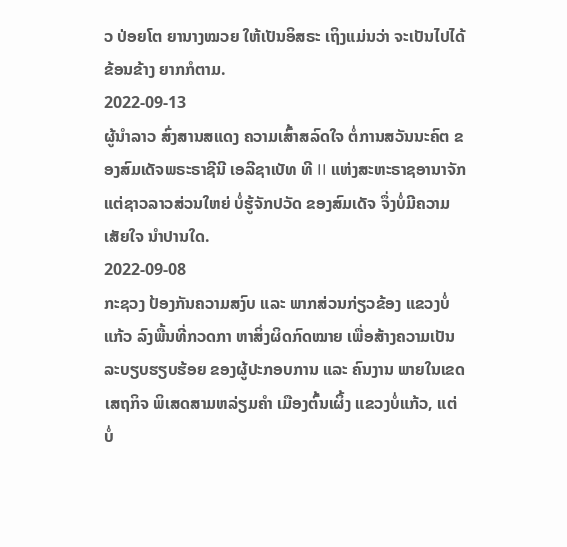ວ ປ່ອຍໂຕ ຍານາງໝວຍ ໃຫ້ເປັນອິສຣະ ເຖິງແມ່ນວ່າ ຈະເປັນໄປໄດ້ຂ້ອນຂ້າງ ຍາກກໍຕາມ.
2022-09-13
ຜູ້ນຳລາວ ສົ່ງສານສແດງ ຄວາມເສົ້າສລົດໃຈ ຕໍ່ການສວັນນະຄົຕ ຂອງສົມເດັຈພຣະຣາຊີນີ ເອລີຊາເບັທ ທີ II ແຫ່ງສະຫະຣາຊອານາຈັກ ແຕ່ຊາວລາວສ່ວນໃຫຍ່ ບໍ່ຮູ້ຈັກປວັດ ຂອງສົມເດັຈ ຈຶ່ງບໍ່ມີຄວາມເສັຍໃຈ ນຳປານໃດ.
2022-09-08
ກະຊວງ ປ້ອງກັນຄວາມສງົບ ແລະ ພາກສ່ວນກ່ຽວຂ້ອງ ແຂວງບໍ່ແກ້ວ ລົງພື້ນທີ່ກວດກາ ຫາສິ່ງຜິດກົດໝາຍ ເພື່ອສ້າງຄວາມເປັນລະບຽບຮຽບຮ້ອຍ ຂອງຜູ້ປະກອບການ ແລະ ຄົນງານ ພາຍໃນເຂດເສຖກິຈ ພິເສດສາມຫລ່ຽມຄຳ ເມືອງຕົ້ນເຜິ້ງ ແຂວງບໍ່ແກ້ວ, ແຕ່ ບໍ່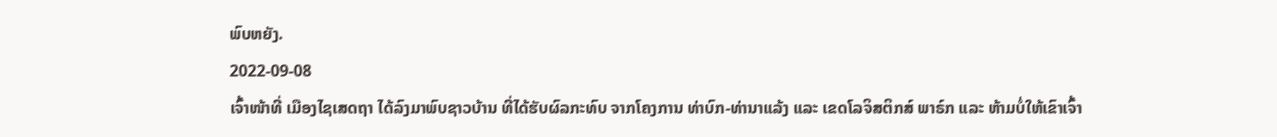ພົບຫຍັງ.
2022-09-08
ເຈົ້າໜ້າທີ່ ເມືອງໄຊເສດຖາ ໄດ້ລົງມາພົບຊາວບ້ານ ທີ່ໄດ້ຮັບຜົລກະທົບ ຈາກໂຄງການ ທ່າບົກ-ທ່ານາແລ້ງ ແລະ ເຂດໂລຈິສຕິກສ໌ ພາຣ໌ກ ແລະ ຫ້າມບໍ່ໃຫ້ເຂົາເຈົ້າ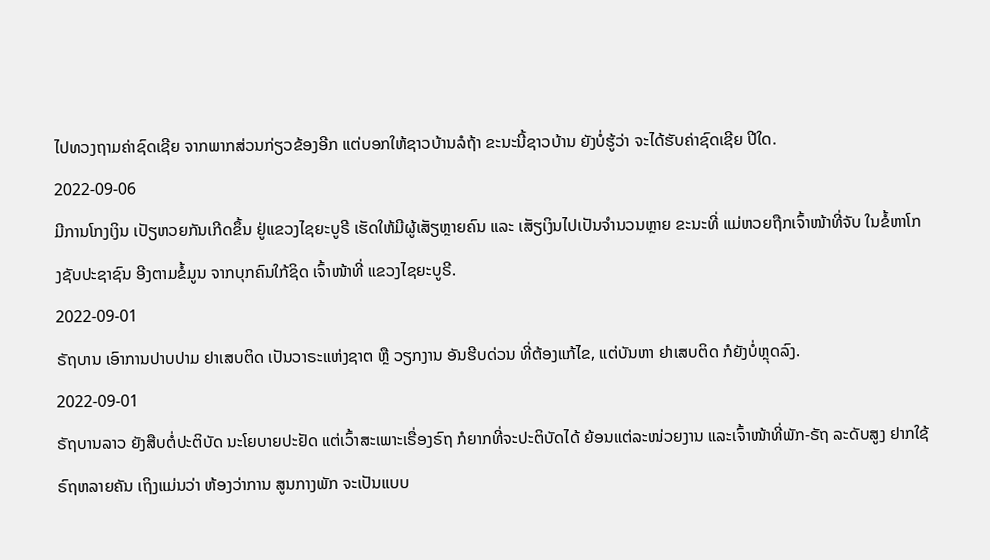ໄປທວງຖາມຄ່າຊົດເຊີຍ ຈາກພາກສ່ວນກ່ຽວຂ້ອງອີກ ແຕ່ບອກໃຫ້ຊາວບ້ານລໍຖ້າ ຂະນະນີ້ຊາວບ້ານ ຍັງບໍ່ຮູ້ວ່າ ຈະໄດ້ຮັບຄ່າຊົດເຊີຍ ປີໃດ.
2022-09-06
ມີການໂກງເງິນ ເປັຽຫວຍກັນເກີດຂຶ້ນ ຢູ່ແຂວງໄຊຍະບູຣີ ເຮັດໃຫ້ມີຜູ້ເສັຽຫຼາຍຄົນ ແລະ ເສັຽເງິນໄປເປັນຈຳນວນຫຼາຍ ຂະນະທີ່ ແມ່ຫວຍຖືກເຈົ້າໜ້າທີ່ຈັບ ໃນຂໍ້ຫາໂກງຊັບປະຊາຊົນ ອີງຕາມຂໍ້ມູນ ຈາກບຸກຄົນໃກ້ຊິດ ເຈົ້າໜ້າທີ່ ແຂວງໄຊຍະບູຣີ.
2022-09-01
ຣັຖບານ ເອົາການປາບປາມ ຢາເສບຕິດ ເປັນວາຣະແຫ່ງຊາຕ ຫຼື ວຽກງານ ອັນຮີບດ່ວນ ທີ່ຕ້ອງແກ້ໄຂ, ແຕ່ບັນຫາ ຢາເສບຕິດ ກໍຍັງບໍ່ຫຼຸດລົງ.
2022-09-01
ຣັຖບານລາວ ຍັງສືບຕໍ່ປະຕິບັດ ນະໂຍບາຍປະຢັດ ແຕ່ເວົ້າສະເພາະເຣື່ອງຣົຖ ກໍຍາກທີ່ຈະປະຕິບັດໄດ້ ຍ້ອນແຕ່ລະໜ່ວຍງານ ແລະເຈົ້າໜ້າທີ່ພັກ-ຣັຖ ລະດັບສູງ ຢາກໃຊ້ຣົຖຫລາຍຄັນ ເຖິງແມ່ນວ່າ ຫ້ອງວ່າການ ສູນກາງພັກ ຈະເປັນແບບ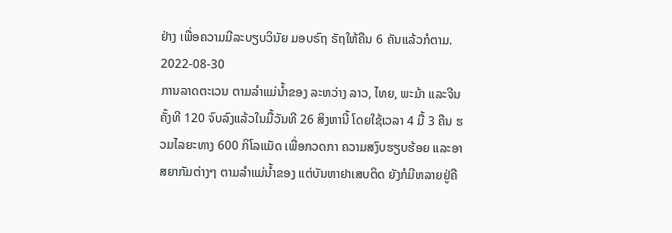ຢ່າງ ເພື່ອຄວາມມີລະບຽບວິນັຍ ມອບຣົຖ ຣັຖໃຫ້ຄືນ 6 ຄັນແລ້ວກໍຕາມ.
2022-08-30
ການລາດຕະເວນ ຕາມລໍາແມ່ນໍ້າຂອງ ລະຫວ່າງ ລາວ, ໄທຍ, ພະມ້າ ແລະຈີນ ຄັ້ງທີ 120 ຈົບລົງແລ້ວໃນມື້ວັນທີ 26 ສິງຫານີ້ ໂດຍໃຊ້ເວລາ 4 ມື້ 3 ຄືນ ຮວມໄລຍະທາງ 600 ກິໂລແມັດ ເພື່ອກວດກາ ຄວາມສງົບຮຽບຮ້ອຍ ແລະອາສຍາກັມຕ່າງໆ ຕາມລໍາແມ່ນໍ້າຂອງ ແຕ່ບັນຫາຢາເສບຕິດ ຍັງກໍມີຫລາຍຢູ່ຄື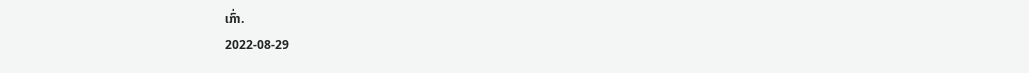ເກົ່າ.
2022-08-29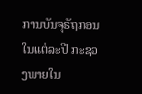ການບັນຈຸຣັຖກອນ ໃນແຕ່ລະປີ ກະຊວງພາຍໃນ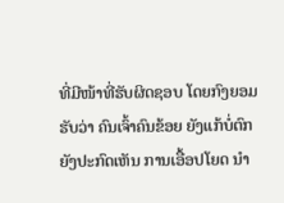ທີ່ມີໜ້າທີ່ຮັບຜິດຊອບ ໂດຍກົງຍອມຮັບວ່າ ຄົນເຈົ້າຄົນຂ້ອຍ ຍັງແກ້ບໍ່ຕົກ ຍັງປະກົດເຫັນ ການເອື້ອປໂຍດ ນຳ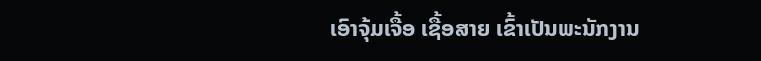ເອົາຈຸ້ມເຈື້ອ ເຊື້ອສາຍ ເຂົ້າເປັນພະນັກງານ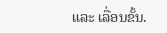ແລະ ເລື່ອນຂັ້ນ.